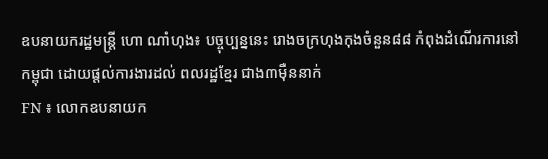ឧបនាយករដ្ឋមន្រ្តី ហោ ណាំហុង៖ បច្ចុប្បន្ននេះ រោងចក្រហុងកុងចំនួន៨៨ កំពុងដំណើរការនៅកម្ពុជា ដោយផ្តល់ការងារដល់ ពលរដ្ឋខ្មែរ ជាង៣ម៉ឺននាក់
FN ៖ លោកឧបនាយក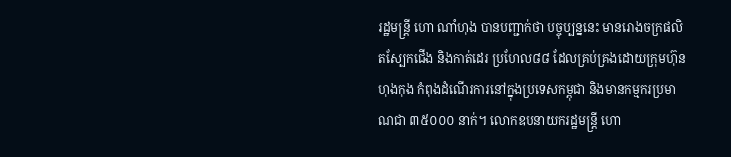រដ្ឋមន្ត្រី ហោ ណាំហុង បានបញ្ជាក់ថា បច្ចុប្បន្ននេះ មានរោងចក្រផលិតស្បែកជើង និងកាត់ដេរ ប្រហែល៨៨ ដែលគ្រប់គ្រងដោយក្រុមហ៊ុនហុងកុង កំពុងដំណើរការនៅក្នុងប្រទេសកម្ពុជា និងមានកម្មករប្រមាណជា ៣៥០០០ នាក់។ លោកឧបនាយករដ្ឋមន្ត្រី ហោ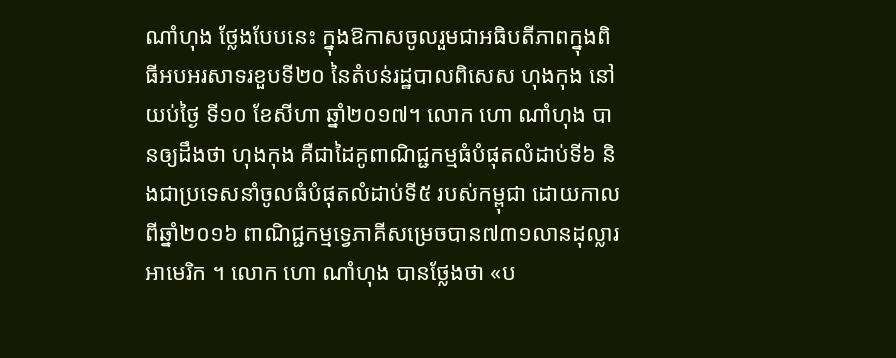ណាំហុង ថ្លែងបែបនេះ ក្នុងឱកាសចូលរួមជាអធិបតីភាពក្នុងពិធីអបអរសាទរខួបទី២០ នៃតំបន់រដ្ឋបាលពិសេស ហុងកុង នៅយប់ថ្ងៃ ទី១០ ខែសីហា ឆ្នាំ២០១៧។ លោក ហោ ណាំហុង បានឲ្យដឹងថា ហុងកុង គឺជាដៃគូពាណិជ្ជកម្មធំបំផុតលំដាប់ទី៦ និងជាប្រទេសនាំចូលធំបំផុតលំដាប់ទី៥ របស់កម្ពុជា ដោយកាលពីឆ្នាំ២០១៦ ពាណិជ្ជកម្មទ្វេភាគីសម្រេចបាន៧៣១លានដុល្លារអាមេរិក ។ លោក ហោ ណាំហុង បានថ្លែងថា «ប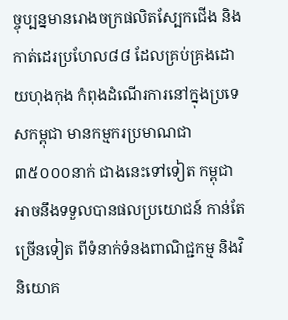ច្ចុប្បន្នមានរោងចក្រផលិតស្បែកជើង និងកាត់ដេរប្រហែល៨៨ ដែលគ្រប់គ្រងដោយហុងកុង កំពុងដំណើរការនៅក្នុងប្រទេសកម្ពុជា មានកម្មករប្រមាណជា ៣៥០០០នាក់ ជាងនេះទៅទៀត កម្ពុជាអាចនឹងទទួលបានផលប្រយោជន៍ កាន់តែច្រើនទៀត ពីទំនាក់ទំនងពាណិជ្ជកម្ម និងវិនិយោគ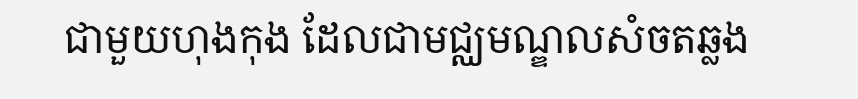ជាមួយហុងកុង ដែលជាមជ្ឈមណ្ឌលសំចតឆ្លង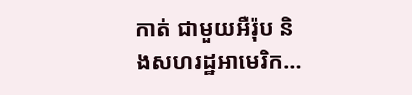កាត់ ជាមួយអឺរ៉ុប និងសហរដ្ឋអាមេរិក…